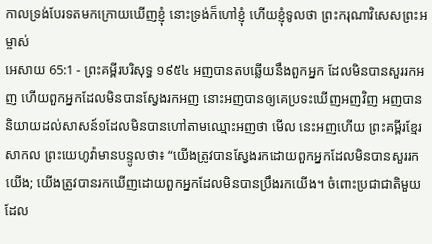កាលទ្រង់បែរទតមកក្រោយឃើញខ្ញុំ នោះទ្រង់ក៏ហៅខ្ញុំ ហើយខ្ញុំទូលថា ព្រះករុណាវិសេសព្រះអម្ចាស់
អេសាយ 65:1 - ព្រះគម្ពីរបរិសុទ្ធ ១៩៥៤ អញបានតបឆ្លើយនឹងពួកអ្នក ដែលមិនបានសួររកអញ ហើយពួកអ្នកដែលមិនបានស្វែងរកអញ នោះអញបានឲ្យគេប្រទះឃើញអញវិញ អញបាននិយាយដល់សាសន៍១ដែលមិនបានហៅតាមឈ្មោះអញថា មើល នេះអញហើយ ព្រះគម្ពីរខ្មែរសាកល ព្រះយេហូវ៉ាមានបន្ទូលថា៖ “យើងត្រូវបានស្វែងរកដោយពួកអ្នកដែលមិនបានសួររកយើង; យើងត្រូវបានរកឃើញដោយពួកអ្នកដែលមិនបានប្រឹងរកយើង។ ចំពោះប្រជាជាតិមួយដែល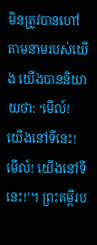មិនត្រូវបានហៅតាមនាមរបស់យើង យើងបាននិយាយថា: ‘មើល៍! យើងនៅទីនេះ! មើល៍! យើងនៅទីនេះ!’។ ព្រះគម្ពីរប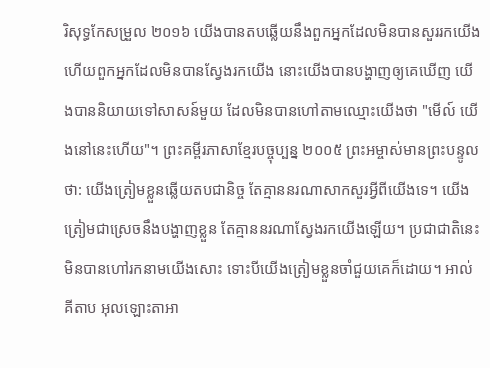រិសុទ្ធកែសម្រួល ២០១៦ យើងបានតបឆ្លើយនឹងពួកអ្នកដែលមិនបានសួររកយើង ហើយពួកអ្នកដែលមិនបានស្វែងរកយើង នោះយើងបានបង្ហាញឲ្យគេឃើញ យើងបាននិយាយទៅសាសន៍មួយ ដែលមិនបានហៅតាមឈ្មោះយើងថា "មើល៍ យើងនៅនេះហើយ"។ ព្រះគម្ពីរភាសាខ្មែរបច្ចុប្បន្ន ២០០៥ ព្រះអម្ចាស់មានព្រះបន្ទូលថា: យើងត្រៀមខ្លួនឆ្លើយតបជានិច្ច តែគ្មាននរណាសាកសួរអ្វីពីយើងទេ។ យើងត្រៀមជាស្រេចនឹងបង្ហាញខ្លួន តែគ្មាននរណាស្វែងរកយើងឡើយ។ ប្រជាជាតិនេះមិនបានហៅរកនាមយើងសោះ ទោះបីយើងត្រៀមខ្លួនចាំជួយគេក៏ដោយ។ អាល់គីតាប អុលឡោះតាអា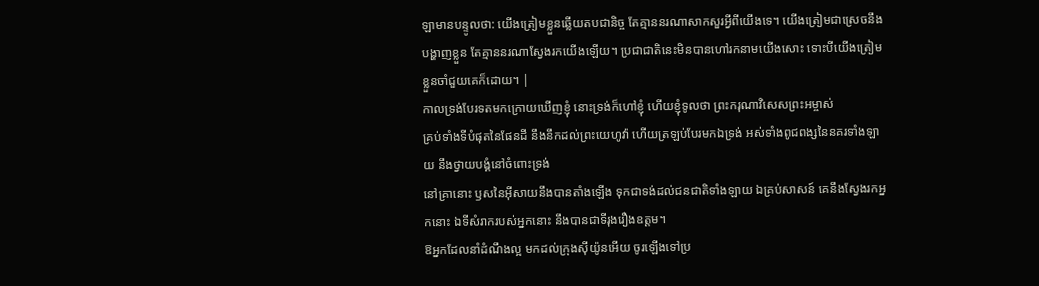ឡាមានបន្ទូលថា: យើងត្រៀមខ្លួនឆ្លើយតបជានិច្ច តែគ្មាននរណាសាកសួរអ្វីពីយើងទេ។ យើងត្រៀមជាស្រេចនឹងបង្ហាញខ្លួន តែគ្មាននរណាស្វែងរកយើងឡើយ។ ប្រជាជាតិនេះមិនបានហៅរកនាមយើងសោះ ទោះបីយើងត្រៀមខ្លួនចាំជួយគេក៏ដោយ។ |
កាលទ្រង់បែរទតមកក្រោយឃើញខ្ញុំ នោះទ្រង់ក៏ហៅខ្ញុំ ហើយខ្ញុំទូលថា ព្រះករុណាវិសេសព្រះអម្ចាស់
គ្រប់ទាំងទីបំផុតនៃផែនដី នឹងនឹកដល់ព្រះយេហូវ៉ា ហើយត្រឡប់បែរមកឯទ្រង់ អស់ទាំងពូជពង្សនៃនគរទាំងឡាយ នឹងថ្វាយបង្គំនៅចំពោះទ្រង់
នៅគ្រានោះ ឫសនៃអ៊ីសាយនឹងបានតាំងឡើង ទុកជាទង់ដល់ជនជាតិទាំងឡាយ ឯគ្រប់សាសន៍ គេនឹងស្វែងរកអ្នកនោះ ឯទីសំរាករបស់អ្នកនោះ នឹងបានជាទីរុងរឿងឧត្តម។
ឱអ្នកដែលនាំដំណឹងល្អ មកដល់ក្រុងស៊ីយ៉ូនអើយ ចូរឡើងទៅប្រ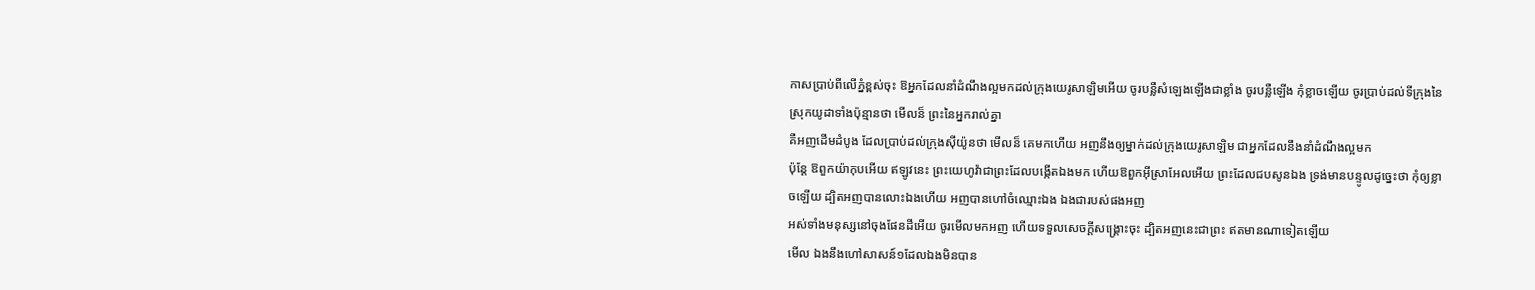កាសប្រាប់ពីលើភ្នំខ្ពស់ចុះ ឱអ្នកដែលនាំដំណឹងល្អមកដល់ក្រុងយេរូសាឡិមអើយ ចូរបន្លឺសំឡេងឡើងជាខ្លាំង ចូរបន្លឺឡើង កុំខ្លាចឡើយ ចូរប្រាប់ដល់ទីក្រុងនៃស្រុកយូដាទាំងប៉ុន្មានថា មើលន៏ ព្រះនៃអ្នករាល់គ្នា
គឺអញដើមដំបូង ដែលប្រាប់ដល់ក្រុងស៊ីយ៉ូនថា មើលន៏ គេមកហើយ អញនឹងឲ្យម្នាក់ដល់ក្រុងយេរូសាឡិម ជាអ្នកដែលនឹងនាំដំណឹងល្អមក
ប៉ុន្តែ ឱពួកយ៉ាកុបអើយ ឥឡូវនេះ ព្រះយេហូវ៉ាជាព្រះដែលបង្កើតឯងមក ហើយឱពួកអ៊ីស្រាអែលអើយ ព្រះដែលជបសូនឯង ទ្រង់មានបន្ទូលដូច្នេះថា កុំឲ្យខ្លាចឡើយ ដ្បិតអញបានលោះឯងហើយ អញបានហៅចំឈ្មោះឯង ឯងជារបស់ផងអញ
អស់ទាំងមនុស្សនៅចុងផែនដីអើយ ចូរមើលមកអញ ហើយទទួលសេចក្ដីសង្គ្រោះចុះ ដ្បិតអញនេះជាព្រះ ឥតមានណាទៀតឡើយ
មើល ឯងនឹងហៅសាសន៍១ដែលឯងមិនបាន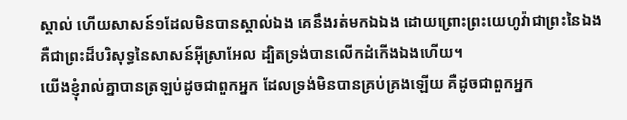ស្គាល់ ហើយសាសន៍១ដែលមិនបានស្គាល់ឯង គេនឹងរត់មកឯឯង ដោយព្រោះព្រះយេហូវ៉ាជាព្រះនៃឯង គឺជាព្រះដ៏បរិសុទ្ធនៃសាសន៍អ៊ីស្រាអែល ដ្បិតទ្រង់បានលើកដំកើងឯងហើយ។
យើងខ្ញុំរាល់គ្នាបានត្រឡប់ដូចជាពួកអ្នក ដែលទ្រង់មិនបានគ្រប់គ្រងឡើយ គឺដូចជាពួកអ្នក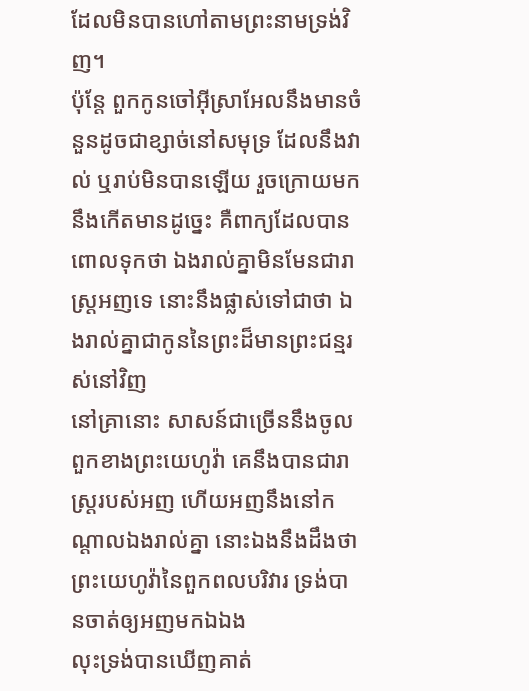ដែលមិនបានហៅតាមព្រះនាមទ្រង់វិញ។
ប៉ុន្តែ ពួកកូនចៅអ៊ីស្រាអែលនឹងមានចំនួនដូចជាខ្សាច់នៅសមុទ្រ ដែលនឹងវាល់ ឬរាប់មិនបានឡើយ រួចក្រោយមក នឹងកើតមានដូច្នេះ គឺពាក្យដែលបានពោលទុកថា ឯងរាល់គ្នាមិនមែនជារាស្ត្រអញទេ នោះនឹងផ្លាស់ទៅជាថា ឯងរាល់គ្នាជាកូននៃព្រះដ៏មានព្រះជន្មរស់នៅវិញ
នៅគ្រានោះ សាសន៍ជាច្រើននឹងចូលពួកខាងព្រះយេហូវ៉ា គេនឹងបានជារាស្ត្ររបស់អញ ហើយអញនឹងនៅកណ្តាលឯងរាល់គ្នា នោះឯងនឹងដឹងថា ព្រះយេហូវ៉ានៃពួកពលបរិវារ ទ្រង់បានចាត់ឲ្យអញមកឯឯង
លុះទ្រង់បានឃើញគាត់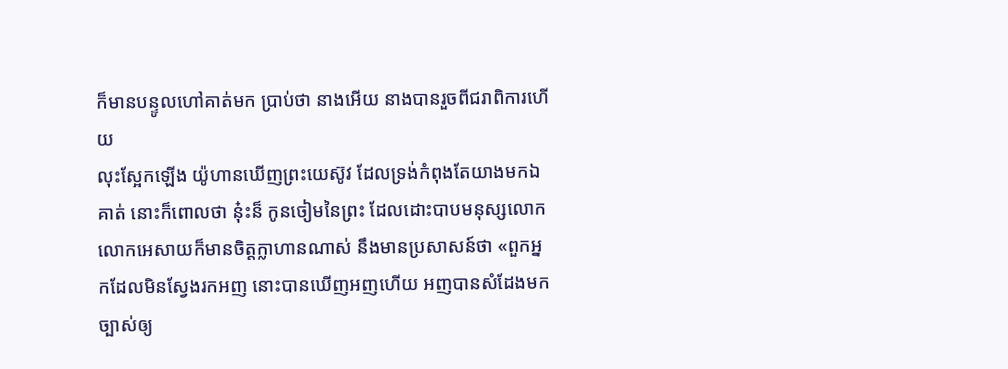ក៏មានបន្ទូលហៅគាត់មក ប្រាប់ថា នាងអើយ នាងបានរួចពីជរាពិការហើយ
លុះស្អែកឡើង យ៉ូហានឃើញព្រះយេស៊ូវ ដែលទ្រង់កំពុងតែយាងមកឯគាត់ នោះក៏ពោលថា នុ៎ះន៏ កូនចៀមនៃព្រះ ដែលដោះបាបមនុស្សលោក
លោកអេសាយក៏មានចិត្តក្លាហានណាស់ នឹងមានប្រសាសន៍ថា «ពួកអ្នកដែលមិនស្វែងរកអញ នោះបានឃើញអញហើយ អញបានសំដែងមកច្បាស់ឲ្យ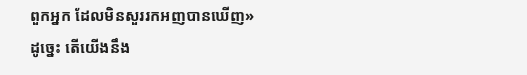ពួកអ្នក ដែលមិនសួររកអញបានឃើញ»
ដូច្នេះ តើយើងនឹង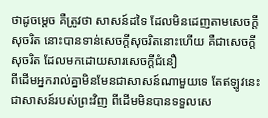ថាដូចម្តេច គឺត្រូវថា សាសន៍ដទៃ ដែលមិនដេញតាមសេចក្ដីសុចរិត នោះបានទាន់សេចក្ដីសុចរិតនោះហើយ គឺជាសេចក្ដីសុចរិត ដែលមកដោយសារសេចក្ដីជំនឿ
ពីដើមអ្នករាល់គ្នាមិនមែនជាសាសន៍ណាមួយទេ តែឥឡូវនេះជាសាសន៍របស់ព្រះវិញ ពីដើមមិនបានទទួលសេ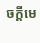ចក្ដីមេ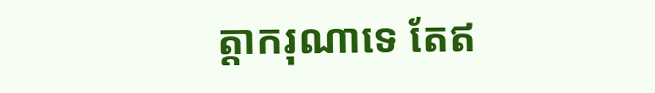ត្តាករុណាទេ តែឥ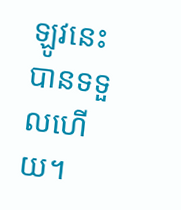ឡូវនេះបានទទួលហើយ។